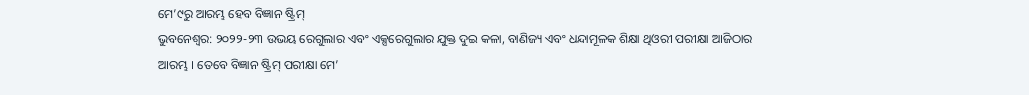ମେ’୯ରୁ ଆରମ୍ଭ ହେବ ବିଜ୍ଞାନ ଷ୍ଟ୍ରିମ୍
ଭୁବନେଶ୍ୱର: ୨୦୨୨-୨୩ ଉଭୟ ରେଗୁଲାର ଏବଂ ଏକ୍ସରେଗୁଲାର ଯୁକ୍ତ ଦୁଇ କଳା, ବାଣିଜ୍ୟ ଏବଂ ଧନ୍ଦାମୂଳକ ଶିକ୍ଷା ଥିଓରୀ ପରୀକ୍ଷା ଆଜିଠାର ଆରମ୍ଭ । ତେବେ ବିଜ୍ଞାନ ଷ୍ଟ୍ରିମ୍ ପରୀକ୍ଷା ମେ’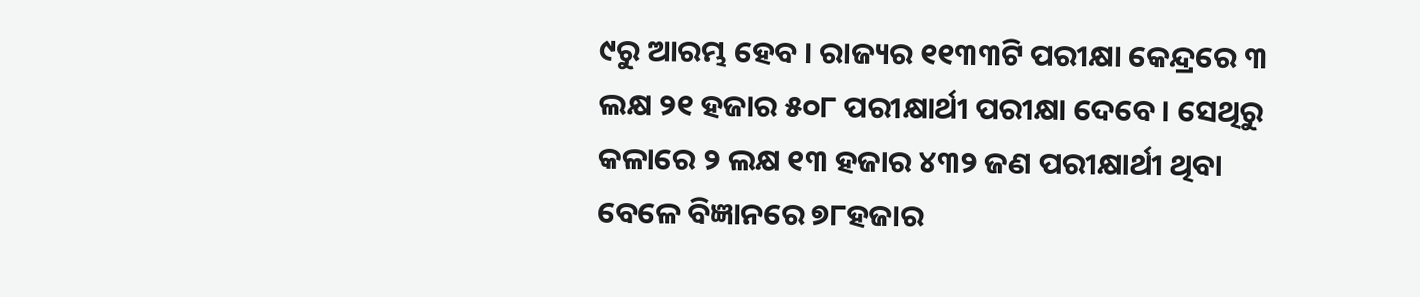୯ରୁ ଆରମ୍ଭ ହେବ । ରାଜ୍ୟର ୧୧୩୩ଟି ପରୀକ୍ଷା କେନ୍ଦ୍ରରେ ୩ ଲକ୍ଷ ୨୧ ହଜାର ୫୦୮ ପରୀକ୍ଷାର୍ଥୀ ପରୀକ୍ଷା ଦେବେ । ସେଥିରୁ କଳାରେ ୨ ଲକ୍ଷ ୧୩ ହଜାର ୪୩୨ ଜଣ ପରୀକ୍ଷାର୍ଥୀ ଥିବା ବେଳେ ବିଜ୍ଞାନରେ ୭୮ହଜାର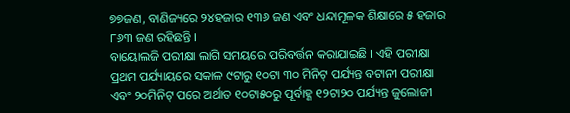୭୭ଜଣ, ବାଣିଜ୍ୟରେ ୨୪ହଜାର ୧୩୬ ଜଣ ଏବଂ ଧନ୍ଦାମୂଳକ ଶିକ୍ଷାରେ ୫ ହଜାର ୮୬୩ ଜଣ ରହିଛନ୍ତି ।
ବାୟୋଲଜି ପରୀକ୍ଷା ଲାଗି ସମୟରେ ପରିବର୍ତ୍ତନ କରାଯାଇଛି । ଏହି ପରୀକ୍ଷା ପ୍ରଥମ ପର୍ଯ୍ୟାୟରେ ସକାଳ ୯ଟାରୁ ୧୦ଟା ୩୦ ମିନିଟ୍ ପର୍ଯ୍ୟନ୍ତ ବଟାନୀ ପରୀକ୍ଷା ଏବଂ ୨୦ମିନିଟ୍ ପରେ ଅର୍ଥାତ ୧୦ଟା୫୦ରୁ ପୂର୍ବାହ୍ଣ ୧୨ଟା୨୦ ପର୍ଯ୍ୟନ୍ତ ଜୁଲୋଜୀ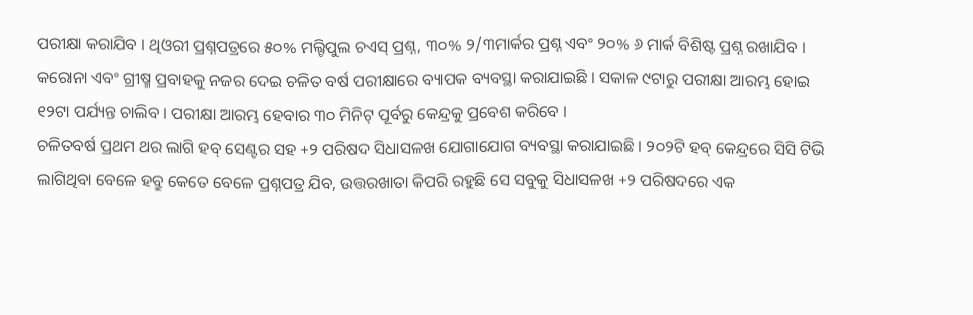ପରୀକ୍ଷା କରାଯିବ । ଥିଓରୀ ପ୍ରଶ୍ନପତ୍ରରେ ୫୦% ମଲ୍ଟିପୁଲ ଚଏସ୍ ପ୍ରଶ୍ନ, ୩୦% ୨/୩ମାର୍କର ପ୍ରଶ୍ନ ଏବଂ ୨୦% ୬ ମାର୍କ ବିଶିଷ୍ଟ ପ୍ରଶ୍ନ ରଖାଯିବ । କରୋନା ଏବଂ ଗ୍ରୀଷ୍ମ ପ୍ରବାହକୁ ନଜର ଦେଇ ଚଳିତ ବର୍ଷ ପରୀକ୍ଷାରେ ବ୍ୟାପକ ବ୍ୟବସ୍ଥା କରାଯାଇଛି । ସକାଳ ୯ଟାରୁ ପରୀକ୍ଷା ଆରମ୍ଭ ହୋଇ ୧୨ଟା ପର୍ଯ୍ୟନ୍ତ ଚାଲିବ । ପରୀକ୍ଷା ଆରମ୍ଭ ହେବାର ୩୦ ମିନିଟ୍ ପୂର୍ବରୁ କେନ୍ଦ୍ରକୁ ପ୍ରବେଶ କରିବେ ।
ଚଳିତବର୍ଷ ପ୍ରଥମ ଥର ଲାଗି ହବ୍ ସେଣ୍ଟର ସହ +୨ ପରିଷଦ ସିଧାସଳଖ ଯୋଗାଯୋଗ ବ୍ୟବସ୍ଥା କରାଯାଇଛି । ୨୦୨ଟି ହବ୍ କେନ୍ଦ୍ରରେ ସିସି ଟିଭି ଲାଗିଥିବା ବେଳେ ହବ୍ରୁ କେତେ ବେଳେ ପ୍ରଶ୍ନପତ୍ର ଯିବ, ଉତ୍ତରଖାତା କିପରି ରହୁଛି ସେ ସବୁକୁ ସିଧାସଳଖ +୨ ପରିଷଦରେ ଏକ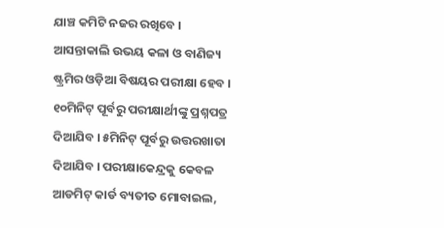ଯାଞ୍ଚ କମିଟି ନଜର ରଖିବେ । ଆସନ୍ତାକାଲି ଉଭୟ କଳା ଓ ବାଣିଜ୍ୟ ଷ୍ଟ୍ରମିର ଓଡ଼ିଆ ବିଷୟର ପରୀକ୍ଷା ହେବ । ୧୦ମିନିଟ୍ ପୂର୍ବରୁ ପରୀକ୍ଷାର୍ଥୀଙ୍କୁ ପ୍ରଶ୍ନପତ୍ର ଦିଆଯିବ । ୫ମିନିଟ୍ ପୂର୍ବରୁ ଉତ୍ତରଖାତା ଦିଆଯିବ । ପରୀକ୍ଷାକେନ୍ଦ୍ରକୁ କେବଳ ଆଡମିଟ୍ କାର୍ଡ ବ୍ୟତୀତ ମୋବାଇଲ,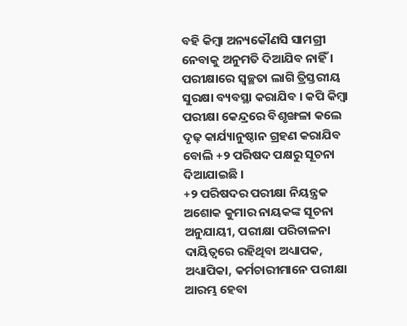ବହି କିମ୍ବା ଅନ୍ୟକୌଣସି ସାମଗ୍ରୀ ନେବାକୁ ଅନୁମତି ଦିଆଯିବ ନାହିଁ । ପରୀକ୍ଷାରେ ସ୍ୱଚ୍ଛତା ଲାଗି ତ୍ରିସ୍ତରୀୟ ସୁରକ୍ଷା ବ୍ୟବସ୍ଥା କରାଯିବ । କପି କିମ୍ବା ପରୀକ୍ଷା କେନ୍ଦ୍ରରେ ବିଶୃଙ୍ଖଳା କଲେ ଦୃଢ଼ କାର୍ଯ୍ୟାନୁଷ୍ଠାନ ଗ୍ରହଣ କରାଯିବ ବୋଲି +୨ ପରିଷଦ ପକ୍ଷରୁ ସୂଚନା ଦିଆଯାଇଛି ।
+୨ ପରିଷଦର ପରୀକ୍ଷା ନିୟନ୍ତ୍ରକ ଅଶୋକ କୁମାର ନାୟକଙ୍କ ସୂଚନା ଅନୁଯାୟୀ, ପରୀକ୍ଷା ପରିଚାଳନା ଦାୟିତ୍ୱରେ ରହିଥିବା ଅଧ୍ୟାପକ, ଅଧ୍ୟାପିକା, କର୍ମଚାରୀମାନେ ପରୀକ୍ଷା ଆରମ୍ଭ ହେବା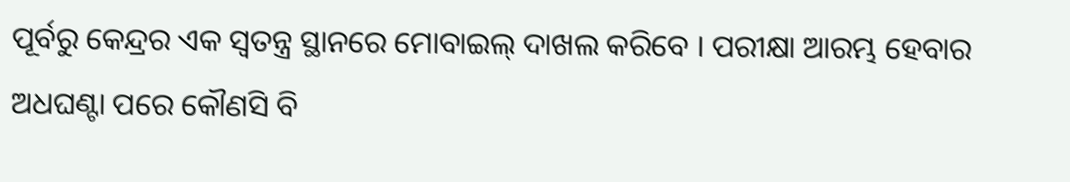ପୂର୍ବରୁ କେନ୍ଦ୍ରର ଏକ ସ୍ୱତନ୍ତ୍ର ସ୍ଥାନରେ ମୋବାଇଲ୍ ଦାଖଲ କରିବେ । ପରୀକ୍ଷା ଆରମ୍ଭ ହେବାର ଅଧଘଣ୍ଟା ପରେ କୌଣସି ବି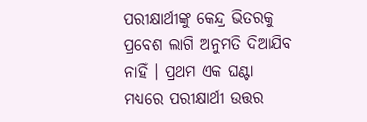ପରୀକ୍ଷାର୍ଥୀଙ୍କୁ କେନ୍ଦ୍ର ଭିତରକୁ ପ୍ରବେଶ ଲାଗି ଅନୁମତି ଦିଆଯିବ ନାହିଁ । ପ୍ରଥମ ଏକ ଘଣ୍ଟା ମଧ୍ୟରେ ପରୀକ୍ଷାର୍ଥୀ ଉତ୍ତର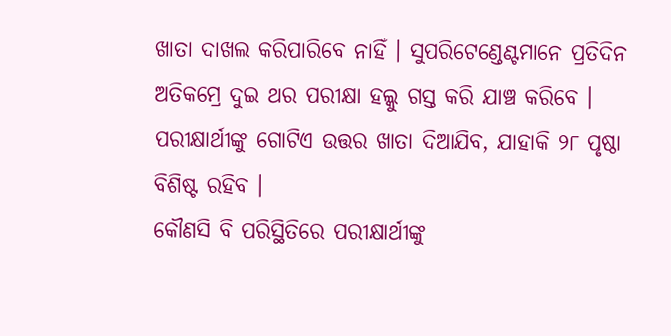ଖାତା ଦାଖଲ କରିପାରିବେ ନାହିଁ । ସୁପରିଟେଣ୍ଡେଣ୍ଟମାନେ ପ୍ରତିଦିନ ଅତିକମ୍ରେ ଦୁଇ ଥର ପରୀକ୍ଷା ହଲ୍କୁ ଗସ୍ତ କରି ଯାଞ୍ଚ କରିବେ । ପରୀକ୍ଷାର୍ଥୀଙ୍କୁ ଗୋଟିଏ ଉତ୍ତର ଖାତା ଦିଆଯିବ, ଯାହାକି ୨୮ ପୃଷ୍ଠା ବିଶିଷ୍ଟ ରହିବ ।
କୌଣସି ବି ପରିସ୍ଥିତିରେ ପରୀକ୍ଷାର୍ଥୀଙ୍କୁ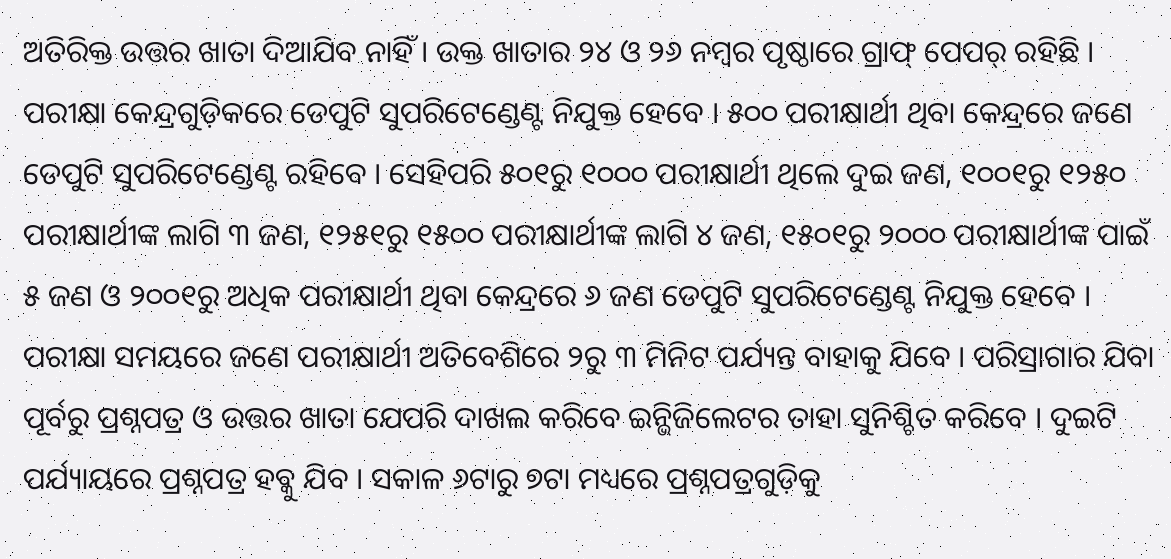ଅତିରିକ୍ତ ଉତ୍ତର ଖାତା ଦିଆଯିବ ନାହିଁ । ଉକ୍ତ ଖାତାର ୨୪ ଓ ୨୬ ନମ୍ବର ପୃଷ୍ଠାରେ ଗ୍ରାଫ୍ ପେପର୍ ରହିଛି । ପରୀକ୍ଷା କେନ୍ଦ୍ରଗୁଡ଼ିକରେ ଡେପୁଟି ସୁପରିଟେଣ୍ଡେଣ୍ଟ ନିଯୁକ୍ତ ହେବେ । ୫୦୦ ପରୀକ୍ଷାର୍ଥୀ ଥିବା କେନ୍ଦ୍ରରେ ଜଣେ ଡେପୁଟି ସୁପରିଟେଣ୍ଡେଣ୍ଟ ରହିବେ । ସେହିପରି ୫୦୧ରୁ ୧୦୦୦ ପରୀକ୍ଷାର୍ଥୀ ଥିଲେ ଦୁଇ ଜଣ, ୧୦୦୧ରୁ ୧୨୫୦ ପରୀକ୍ଷାର୍ଥୀଙ୍କ ଲାଗି ୩ ଜଣ, ୧୨୫୧ରୁ ୧୫୦୦ ପରୀକ୍ଷାର୍ଥୀଙ୍କ ଲାଗି ୪ ଜଣ, ୧୫୦୧ରୁ ୨୦୦୦ ପରୀକ୍ଷାର୍ଥୀଙ୍କ ପାଇଁ ୫ ଜଣ ଓ ୨୦୦୧ରୁ ଅଧିକ ପରୀକ୍ଷାର୍ଥୀ ଥିବା କେନ୍ଦ୍ରରେ ୬ ଜଣ ଡେପୁଟି ସୁପରିଟେଣ୍ଡେଣ୍ଟ ନିଯୁକ୍ତ ହେବେ । ପରୀକ୍ଷା ସମୟରେ ଜଣେ ପରୀକ୍ଷାର୍ଥୀ ଅତିବେଶିରେ ୨ରୁ ୩ ମିନିଟ ପର୍ଯ୍ୟନ୍ତ ବାହାକୁ ଯିବେ । ପରିସ୍ରାଗାର ଯିବା ପୂର୍ବରୁ ପ୍ରଶ୍ନପତ୍ର ଓ ଉତ୍ତର ଖାତା ଯେପରି ଦାଖଲ କରିବେ ଇନ୍ଭିଜିଲେଟର ତାହା ସୁନିଶ୍ଚିତ କରିବେ । ଦୁଇଟି ପର୍ଯ୍ୟାୟରେ ପ୍ରଶ୍ନପତ୍ର ହବ୍କୁ ଯିବ । ସକାଳ ୬ଟାରୁ ୭ଟା ମଧ୍ୟରେ ପ୍ରଶ୍ନପତ୍ରଗୁଡ଼ିକୁ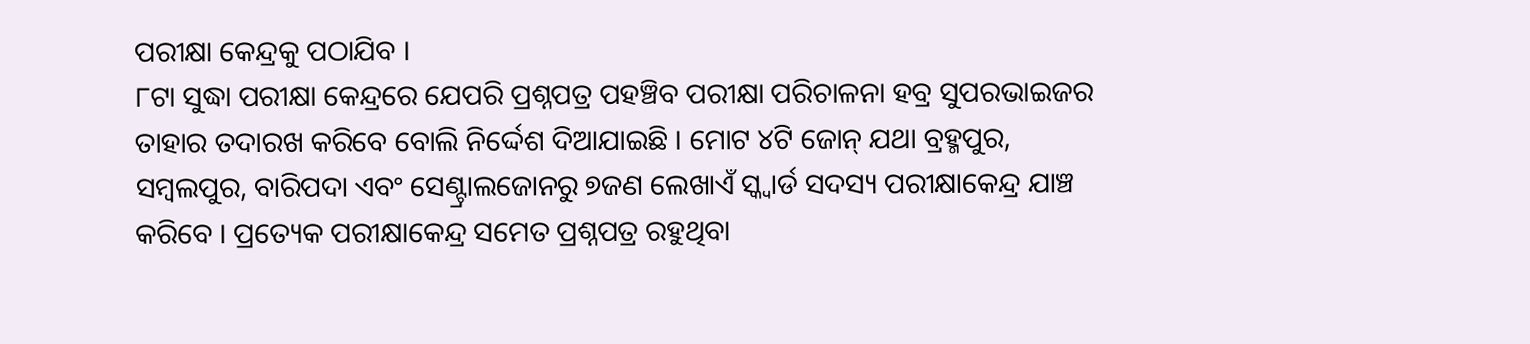ପରୀକ୍ଷା କେନ୍ଦ୍ରକୁ ପଠାଯିବ ।
୮ଟା ସୁଦ୍ଧା ପରୀକ୍ଷା କେନ୍ଦ୍ରରେ ଯେପରି ପ୍ରଶ୍ନପତ୍ର ପହଞ୍ଚିବ ପରୀକ୍ଷା ପରିଚାଳନା ହବ୍ର ସୁପରଭାଇଜର ତାହାର ତଦାରଖ କରିବେ ବୋଲି ନିର୍ଦ୍ଦେଶ ଦିଆଯାଇଛି । ମୋଟ ୪ଟି ଜୋନ୍ ଯଥା ବ୍ରହ୍ମପୁର, ସମ୍ବଲପୁର, ବାରିପଦା ଏବଂ ସେଣ୍ଟ୍ରାଲଜୋନରୁ ୭ଜଣ ଲେଖାଏଁ ସ୍କ୍ୱାର୍ଡ ସଦସ୍ୟ ପରୀକ୍ଷାକେନ୍ଦ୍ର ଯାଞ୍ଚ କରିବେ । ପ୍ରତ୍ୟେକ ପରୀକ୍ଷାକେନ୍ଦ୍ର ସମେତ ପ୍ରଶ୍ନପତ୍ର ରହୁଥିବା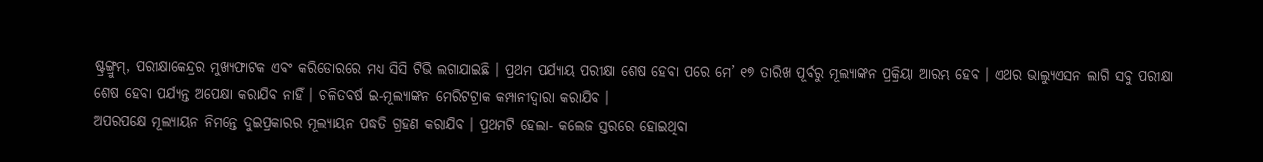ଷ୍ଟ୍ରଙ୍ଗ୍ରୁମ୍, ପରୀକ୍ଷାକେନ୍ଦ୍ରର ମୁଖ୍ୟଫାଟକ ଏବଂ କରିଡୋରରେ ମଧ୍ୟ ସିସି ଟିଭି ଲଗାଯାଇଛି । ପ୍ରଥମ ପର୍ଯ୍ୟାୟ ପରୀକ୍ଷା ଶେଷ ହେବା ପରେ ମେ’ ୧୭ ତାରିଖ ପୂର୍ବରୁ ମୂଲ୍ୟାଙ୍କନ ପ୍ରକ୍ରିୟା ଆରମ୍ଭ ହେବ । ଏଥର ଭାଲ୍ୟୁଏସନ ଲାଗି ସବୁ ପରୀକ୍ଷା ଶେଷ ହେବା ପର୍ଯ୍ୟନ୍ତ ଅପେକ୍ଷା କରାଯିବ ନାହିଁ । ଚଳିତବର୍ଷ ଇ-ମୂଲ୍ୟାଙ୍କନ ମେରିଟଟ୍ରାକ କମ୍ପାନୀଦ୍ୱାରା କରାଯିବ ।
ଅପରପକ୍ଷେ ମୂଲ୍ୟାୟନ ନିମନ୍ତେ ଦୁଇପ୍ରକାରର ମୂଲ୍ୟାୟନ ପଦ୍ଧତି ଗ୍ରହଣ କରାଯିବ । ପ୍ରଥମଟି ହେଲା- କଲେଜ ସ୍ତରରେ ହୋଇଥିବା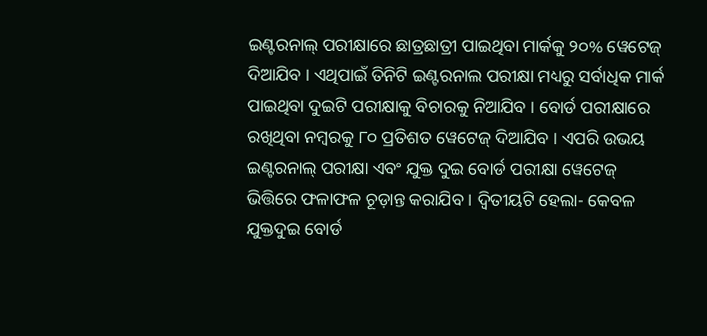ଇଣ୍ଟରନାଲ୍ ପରୀକ୍ଷାରେ ଛାତ୍ରଛାତ୍ରୀ ପାଇଥିବା ମାର୍କକୁ ୨୦% ୱେଟେଜ୍ ଦିଆଯିବ । ଏଥିପାଇଁ ତିନିଟି ଇଣ୍ଟରନାଲ ପରୀକ୍ଷା ମଧ୍ୟରୁ ସର୍ବାଧିକ ମାର୍କ ପାଇଥିବା ଦୁଇଟି ପରୀକ୍ଷାକୁ ବିଚାରକୁ ନିଆଯିବ । ବୋର୍ଡ ପରୀକ୍ଷାରେ ରଖିଥିବା ନମ୍ବରକୁ ୮୦ ପ୍ରତିଶତ ୱେଟେଜ୍ ଦିଆଯିବ । ଏପରି ଉଭୟ ଇଣ୍ଟରନାଲ୍ ପରୀକ୍ଷା ଏବଂ ଯୁକ୍ତ ଦୁଇ ବୋର୍ଡ ପରୀକ୍ଷା ୱେଟେଜ୍ ଭିତ୍ତିରେ ଫଳାଫଳ ଚୂଡ଼ାନ୍ତ କରାଯିବ । ଦ୍ୱିତୀୟଟି ହେଲା- କେବଳ ଯୁକ୍ତଦୁଇ ବୋର୍ଡ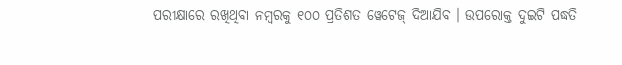ପରୀକ୍ଷାରେ ରଖିଥିବା ନମ୍ବରକୁ ୧୦୦ ପ୍ରତିଶତ ୱେଟେଜ୍ ଦିଆଯିବ । ଉପରୋକ୍ତ ଦୁଇଟି ପଦ୍ଧତି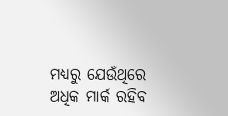ମଧ୍ୟରୁ ଯେଉଁଥିରେ ଅଧିକ ମାର୍କ ରହିବ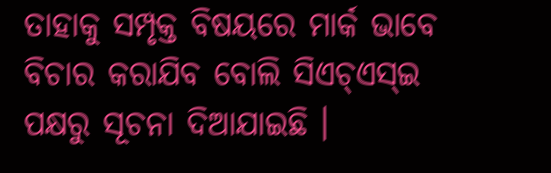ତାହାକୁ ସମ୍ପୃକ୍ତ ବିଷୟରେ ମାର୍କ ଭାବେ ବିଚାର କରାଯିବ ବୋଲି ସିଏଚ୍ଏସ୍ଇ ପକ୍ଷରୁ ସୂଚନା ଦିଆଯାଇଛି ।